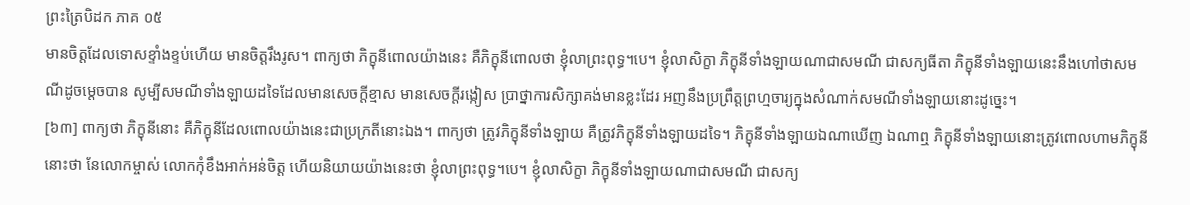ព្រះត្រៃបិដក ភាគ ០៥
មានចិត្តដែលទោសខ្ទាំងខ្ទប់ហើយ មានចិត្តរឹងរូស។ ពាក្យថា ភិក្ខុនីពោលយ៉ាងនេះ គឺភិក្ខុនីពោលថា ខ្ញុំលាព្រះពុទ្ធ។បេ។ ខ្ញុំលាសិក្ខា ភិក្ខុនីទាំងឡាយណាជាសមណី ជាសក្យធីតា ភិក្ខុនីទាំងឡាយនេះនឹងហៅថាសមណីដូចម្តេចបាន សូម្បីសមណីទាំងឡាយដទៃដែលមានសេចក្តីខ្មាស មានសេចក្តីរង្កៀស ប្រាថ្នាការសិក្សាគង់មានខ្លះដែរ អញនឹងប្រព្រឹត្តព្រហ្មចារ្យក្នុងសំណាក់សមណីទាំងឡាយនោះដូច្នេះ។
[៦៣] ពាក្យថា ភិក្ខុនីនោះ គឺភិក្ខុនីដែលពោលយ៉ាងនេះជាប្រក្រតីនោះឯង។ ពាក្យថា ត្រូវភិក្ខុនីទាំងឡាយ គឺត្រូវភិក្ខុនីទាំងឡាយដទៃ។ ភិក្ខុនីទាំងឡាយឯណាឃើញ ឯណាឮ ភិក្ខុនីទាំងឡាយនោះត្រូវពោលហាមភិក្ខុនីនោះថា នែលោកម្ចាស់ លោកកុំខឹងអាក់អន់ចិត្ត ហើយនិយាយយ៉ាងនេះថា ខ្ញុំលាព្រះពុទ្ធ។បេ។ ខ្ញុំលាសិក្ខា ភិក្ខុនីទាំងឡាយណាជាសមណី ជាសក្យ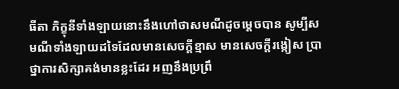ធីតា ភិក្ខុនីទាំងឡាយនោះនឹងហៅថាសមណីដូចម្តេចបាន សូម្បីសមណីទាំងឡាយដទៃដែលមានសេចក្តីខ្មាស មានសេចក្តីរង្កៀស ប្រាថ្នាការសិក្សាគង់មានខ្លះដែរ អញនឹងប្រព្រឹ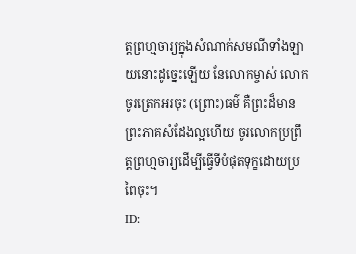ត្តព្រហ្មចារ្យក្នុងសំណាក់សមណីទាំងឡាយនោះដូច្នេះឡើយ នែលោកម្ចាស់ លោកចូរត្រេកអរចុះ (ព្រោះ)ធម៌ គឺព្រះដ៏មានព្រះភាគសំដែងល្អហើយ ចូរលោកប្រព្រឹត្តព្រហ្មចារ្យដើម្បីធ្វើទីបំផុតទុក្ខដោយប្រពៃចុះ។
ID: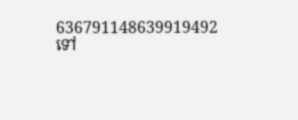636791148639919492
ទៅ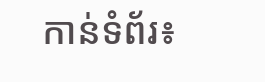កាន់ទំព័រ៖